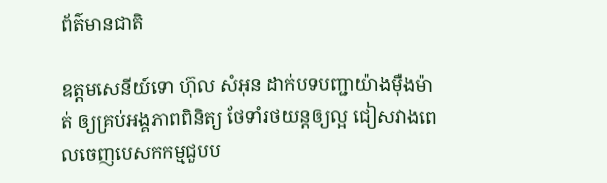ព័ត៌មានជាតិ

ឧត្តមសេនីយ៍ទោ ហ៊ុល សំអុន ដាក់បទបញ្ជាយ៉ាងម៉ឺងម៉ាត់ ឲ្យគ្រប់អង្គភាពពិនិត្យ ថែទាំរថយន្តឲ្យល្អ ជៀសវាងពេលចេញបេសកកម្មជួបប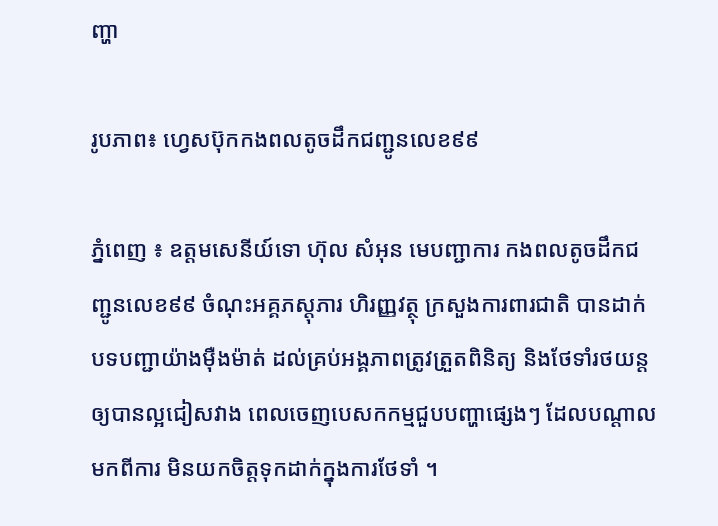ញ្ហា

រូបភាព៖ ហ្វេសប៊ុកកងពលតូចដឹកជញ្ជូនលេខ៩៩

ភ្នំពេញ ៖ ឧត្តមសេនីយ៍ទោ ហ៊ុល សំអុន មេបញ្ជាការ កងពលតូចដឹកជញ្ជូនលេខ៩៩ ចំណុះអគ្គភស្តុភារ ហិរញ្ញវត្ថុ ក្រសួងការពារជាតិ បានដាក់បទបញ្ជាយ៉ាងម៉ឺងម៉ាត់ ដល់គ្រប់អង្គភាពត្រូវត្រួតពិនិត្យ និងថែទាំរថយន្តឲ្យបានល្អជៀសវាង ពេលចេញបេសកកម្មជួបបញ្ហាផ្សេងៗ ដែលបណ្ដាលមកពីការ មិនយកចិត្តទុកដាក់ក្នុងការថែទាំ ។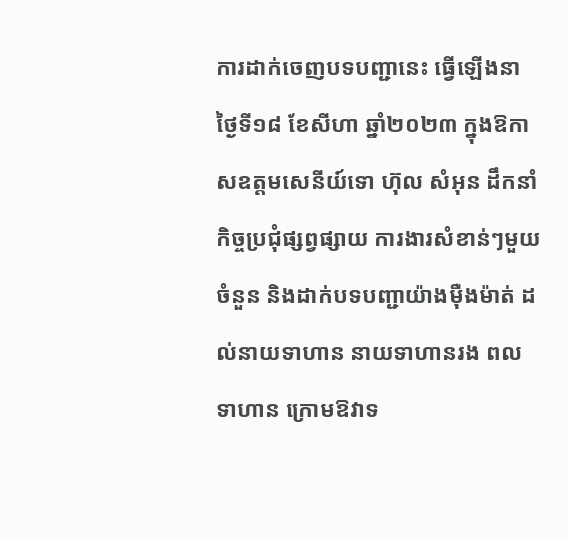ការដាក់ចេញបទបញ្ជានេះ ធ្វើឡើងនាថ្ងៃទី១៨ ខែសីហា ឆ្នាំ២០២៣ ក្នុងឱកាសឧត្តមសេនីយ៍ទោ ហ៊ុល សំអុន ដឹកនាំកិច្ចប្រជុំផ្សព្វផ្សាយ ការងារសំខាន់ៗមួយចំនួន និងដាក់បទបញ្ជាយ៉ាងម៉ឺងម៉ាត់ ដល់នាយទាហាន នាយទាហានរង ពលទាហាន ក្រោមឱវាទ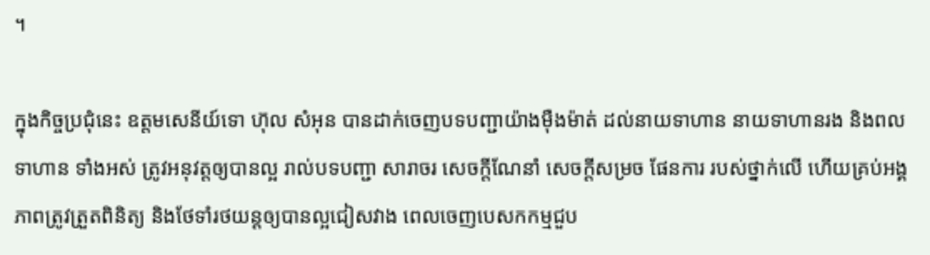។

ក្នុងកិច្ចប្រជុំនេះ ឧត្តមសេនីយ៍ទោ ហ៊ុល សំអុន បានដាក់ចេញបទបញ្ជាយ៉ាងម៉ឺងម៉ាត់ ដល់នាយទាហាន នាយទាហានរង និងពលទាហាន ទាំងអស់ ត្រូវអនុវត្តឲ្យបានល្អ រាល់បទបញ្ជា សារាចរ សេចក្តីណែនាំ សេចក្តីសម្រច ផែនការ របស់ថ្នាក់លើ ហើយគ្រប់អង្គភាពត្រូវត្រួតពិនិត្យ និងថែទាំរថយន្តឲ្យបានល្អជៀសវាង ពេលចេញបេសកកម្មជួប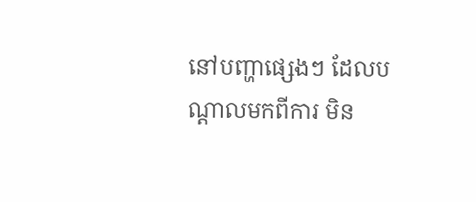នៅបញ្ហាផ្សេងៗ ដែលបណ្ដាលមកពីការ មិន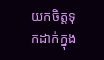យកចិត្តទុកដាក់ក្នុង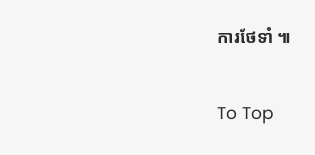ការថែទាំ ៕

To Top